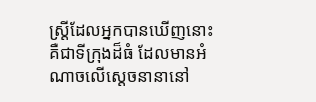ស្ត្រីដែលអ្នកបានឃើញនោះ គឺជាទីក្រុងដ៏ធំ ដែលមានអំណាចលើស្តេចនានានៅ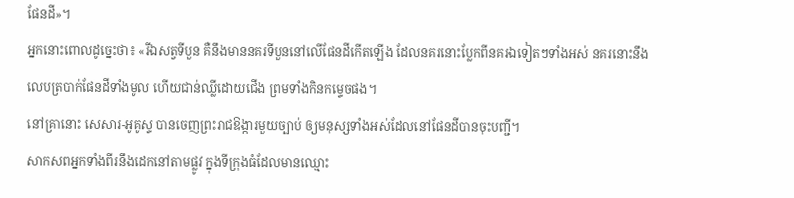ផែនដី»។
អ្នកនោះពោលដូច្នេះថា៖ «រីឯសត្វទីបួន គឺនឹងមាននគរទីបួននៅលើផែនដីកើតឡើង ដែលនគរនោះប្លែកពីនគរឯទៀតៗទាំងអស់ នគរនោះនឹងលេបត្របាក់ផែនដីទាំងមូល ហើយជាន់ឈ្លីដោយជើង ព្រមទាំងកិនកម្ទេចផង។
នៅគ្រានោះ សេសារ-អូគូស្ទ បានចេញព្រះរាជឱង្ការមួយច្បាប់ ឲ្យមនុស្សទាំងអស់ដែលនៅផែនដីបានចុះបញ្ជី។
សាកសពអ្នកទាំងពីរនឹងដេកនៅតាមផ្លូវ ក្នុងទីក្រុងធំដែលមានឈ្មោះ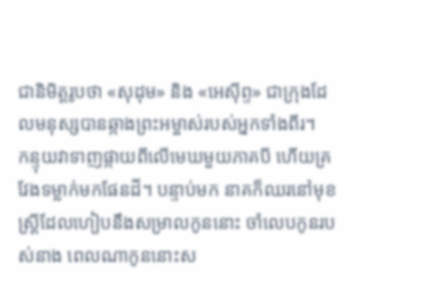ជានិមិត្តរូបថា «សុដុម» និង «អេស៊ីព្ទ» ជាក្រុងដែលមនុស្សបានឆ្កាងព្រះអម្ចាស់របស់អ្នកទាំងពីរ។
កន្ទុយវាទាញផ្កាយពីលើមេឃមួយភាគបី ហើយគ្រវែងទម្លាក់មកផែនដី។ បន្ទាប់មក នាគក៏ឈរនៅមុខស្ត្រីដែលហៀបនឹងសម្រាលកូននោះ ចាំលេបកូនរបស់នាង ពេលណាកូននោះស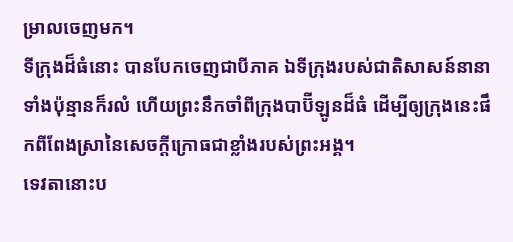ម្រាលចេញមក។
ទីក្រុងដ៏ធំនោះ បានបែកចេញជាបីភាគ ឯទីក្រុងរបស់ជាតិសាសន៍នានាទាំងប៉ុន្មានក៏រលំ ហើយព្រះនឹកចាំពីក្រុងបាប៊ីឡូនដ៏ធំ ដើម្បីឲ្យក្រុងនេះផឹកពីពែងស្រានៃសេចក្ដីក្រោធជាខ្លាំងរបស់ព្រះអង្គ។
ទេវតានោះប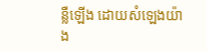ន្លឺឡើង ដោយសំឡេងយ៉ាង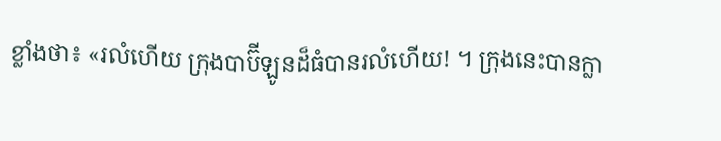ខ្លាំងថា៖ «រលំហើយ ក្រុងបាប៊ីឡូនដ៏ធំបានរលំហើយ! ។ ក្រុងនេះបានក្លា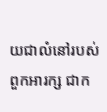យជាលំនៅរបស់ពួកអារក្ស ជាក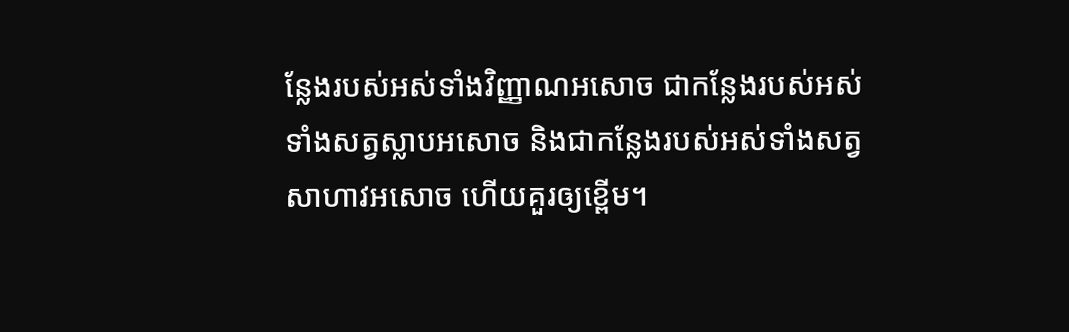ន្លែងរបស់អស់ទាំងវិញ្ញាណអសោច ជាកន្លែងរបស់អស់ទាំងសត្វស្លាបអសោច និងជាកន្លែងរបស់អស់ទាំងសត្វសាហាវអសោច ហើយគួរឲ្យខ្ពើម។